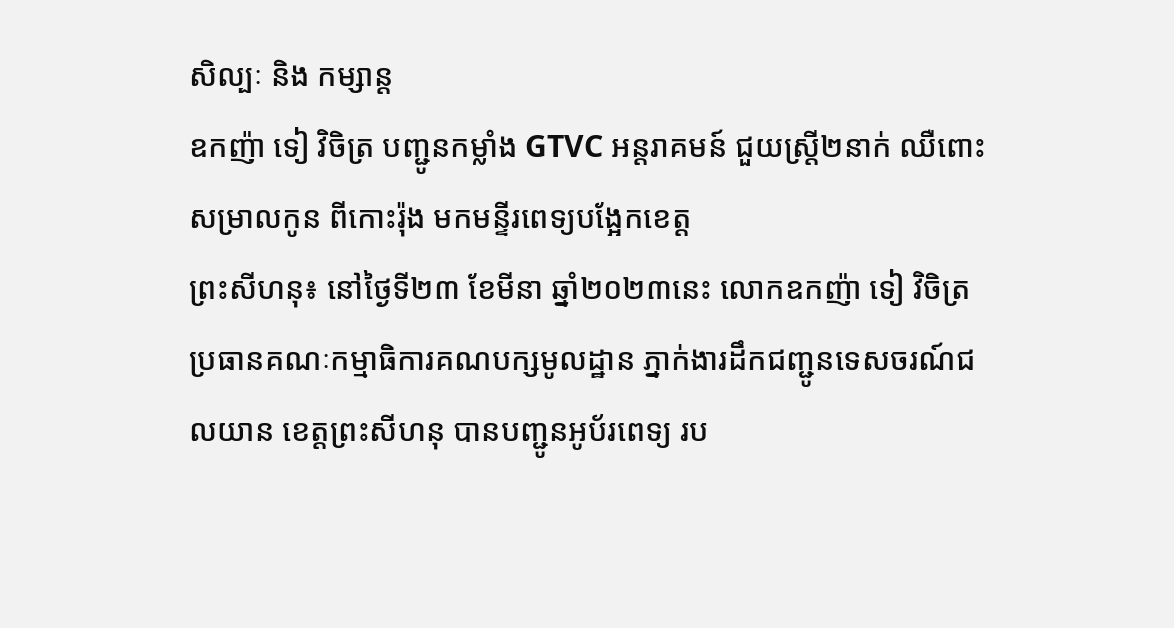សិល្បៈ និង កម្សាន្ត
ឧកញ៉ា ទៀ វិចិត្រ បញ្ជូនកម្លាំង GTVC អន្តរាគមន៍ ជួយស្ត្រី២នាក់ ឈឺពោះសម្រាលកូន ពីកោះរ៉ុង មកមន្ទីរពេទ្យបង្អែកខេត្ត
ព្រះសីហនុ៖ នៅថ្ងៃទី២៣ ខែមីនា ឆ្នាំ២០២៣នេះ លោកឧកញ៉ា ទៀ វិចិត្រ ប្រធានគណៈកម្មាធិការគណបក្សមូលដ្ឋាន ភ្នាក់ងារដឹកជញ្ជូនទេសចរណ៍ជលយាន ខេត្តព្រះសីហនុ បានបញ្ជូនអូប័រពេទ្យ រប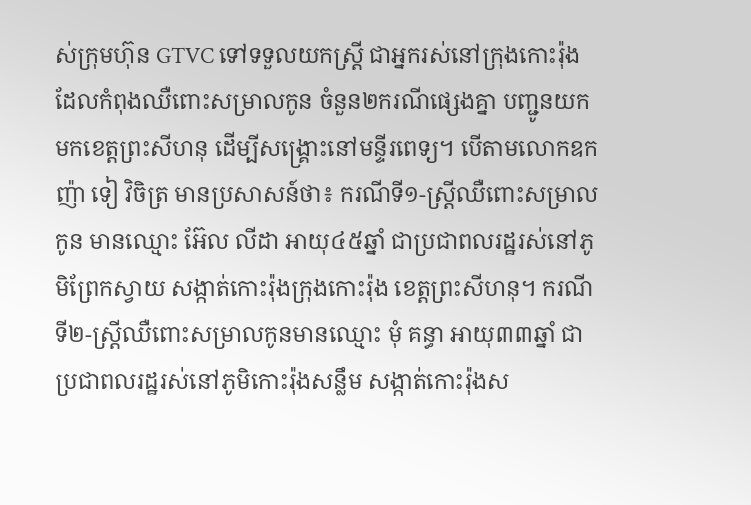ស់ក្រុមហ៊ុន GTVC ទៅទទួលយកស្ត្រី ជាអ្នករស់នៅក្រុងកោះរ៉ុង ដែលកំពុងឈឺពោះសម្រាលកូន ចំនួន២ករណីផ្សេងគ្នា បញ្ជូនយកមកខេត្តព្រះសីហនុ ដើម្បីសង្គ្រោះនៅមន្ទីរពេទ្យ។ បើតាមលោកឧកញ៉ា ទៀ វិចិត្រ មានប្រសាសន៍ថា៖ ករណីទី១-ស្រ្តីឈឺពោះសម្រាលកូន មានឈ្មោះ អ៊ែល លីដា អាយុ៤៥ឆ្នាំ ជាប្រជាពលរដ្ឋរស់នៅភូមិព្រែកស្វាយ សង្កាត់កោះរ៉ុងក្រុងកោះរ៉ុង ខេត្តព្រះសីហនុ។ ករណីទី២-ស្រ្តីឈឺពោះសម្រាលកូនមានឈ្មោះ មុំ គន្ធា អាយុ៣៣ឆ្នាំ ជាប្រជាពលរដ្ឋរស់នៅភូមិកោះរ៉ុងសន្លឹម សង្កាត់កោះរ៉ុងស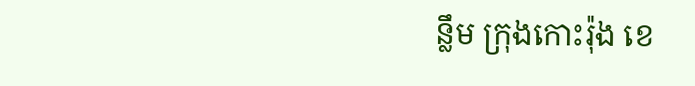ន្លឹម ក្រុងកោះរ៉ុង ខេ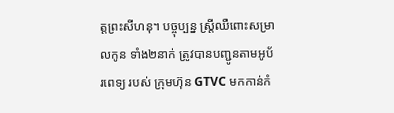ត្តព្រះសីហនុ។ បច្ចុប្បន្ន ស្រ្តីឈឺពោះសម្រាលកូន ទាំង២នាក់ ត្រូវបានបញ្ជូនតាមអូប័រពេទ្យ របស់ ក្រុមហ៊ុន GTVC មកកាន់កំ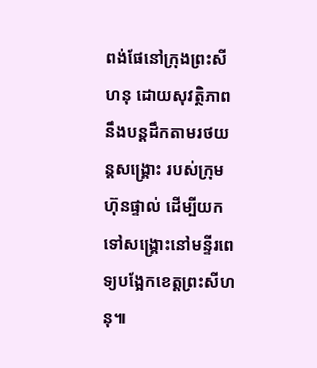ពង់ផែនៅក្រុងព្រះសីហនុ ដោយសុវត្ថិភាព នឹងបន្តដឹកតាមរថយន្តសង្គ្រោះ របស់ក្រុមហ៊ុនផ្ទាល់ ដើម្បីយកទៅសង្គ្រោះនៅមន្ទីរពេទ្យបង្អែកខេត្តព្រះសីហនុ៕